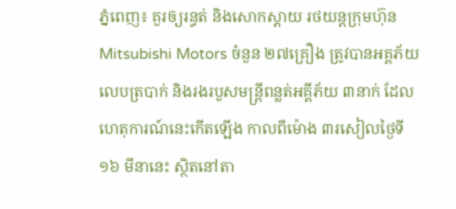ភ្នំពេញ៖ គួរឲ្យរន្ធត់ និងសោកស្ដាយ រថយន្តក្រុមហ៊ុន Mitsubishi Motors ចំនួន ២៧គ្រឿង ត្រូវបានអគ្គភ័យលេបត្របាក់ និងរងរបួសមន្ត្រីពន្លត់អគ្គីភ័យ ៣នាក់ ដែលហេតុការណ៍នេះកេីតឡេីង កាលពីម៉ោង ៣រសៀលថ្ងៃទី ១៦ មីនានេះ ស្ថិតនៅតា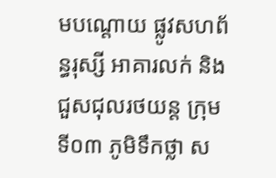មបណ្តោយ ផ្លូវសហព័ន្ធរុស្សី អាគារលក់ និងជួសជុលរថយន្ត ក្រុមទី០៣ ភូមិទឹកថ្លា ស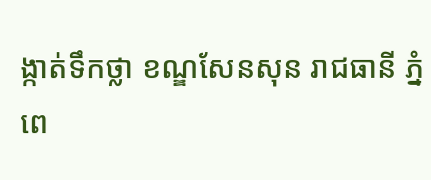ង្កាត់ទឹកថ្លា ខណ្ឌសែនសុន រាជធានី ភ្នំពេ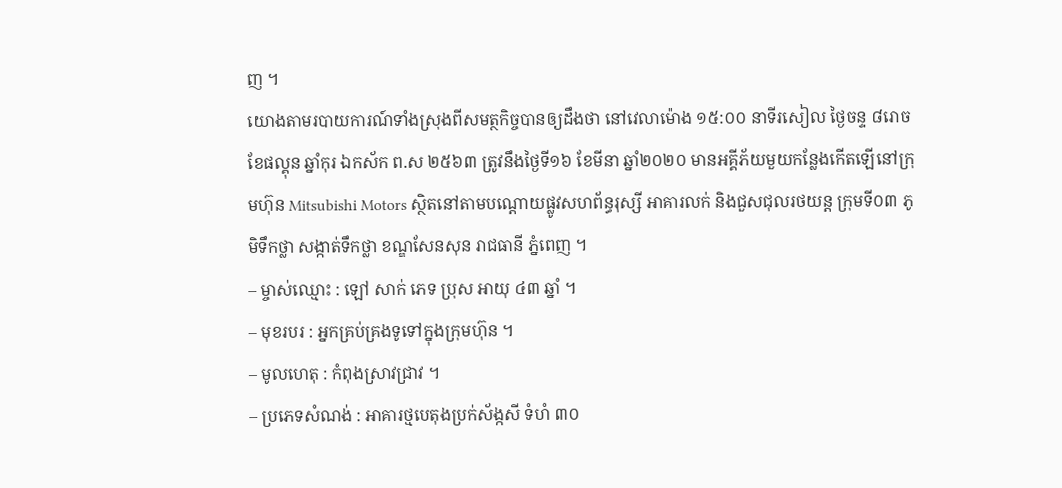ញ ។
យោងតាមរបាយការណ៍ទាំងស្រុងពីសមត្ថកិច្ចបានឲ្យដឹងថា នៅវេលាម៉ោង ១៥:០០ នាទីរសៀល ថ្ងៃចន្ទ ៨រោច ខែផល្គុន ឆ្នាំកុរ ឯកស័ក ព.ស ២៥៦៣ ត្រូវនឹងថ្ងៃទី១៦ ខែមីនា ឆ្នាំ២០២០ មានអគ្គីភ័យមួយកន្លែងកើតឡើនៅក្រុមហ៊ុន Mitsubishi Motors ស្ថិតនៅតាមបណ្តោយផ្លូវសហព័ន្ធរុស្សី អាគារលក់ និងជួសជុលរថយន្ត ក្រុមទី០៣ ភូមិទឹកថ្លា សង្កាត់ទឹកថ្លា ខណ្ឌសែនសុន រាជធានី ភ្នំពេញ ។
– ម្ចាស់ឈ្មោះ : ឡៅ សាក់ ភេទ ប្រុស អាយុ ៤៣ ឆ្នាំ ។
– មុខរបរ : អ្នកគ្រប់គ្រងទូទៅក្នុងក្រុមហ៊ុន ។
– មូលហេតុ : កំពុងស្រាវជ្រាវ ។
– ប្រភេទសំណង់ : អាគារថ្មបេតុងប្រក់ស័ង្កសី ទំហំ ៣០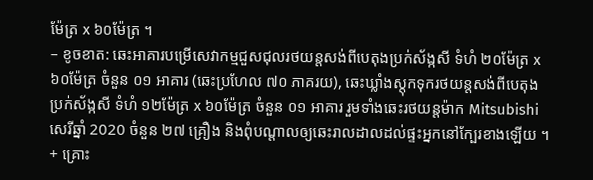ម៉ែត្រ x ៦០ម៉ែត្រ ។
– ខូចខាត: ឆេះអាគារបម្រើសេវាកម្មជួសជុលរថយន្តសង់ពីបេតុងប្រក់ស័ង្កសី ទំហំ ២០ម៉ែត្រ x ៦០ម៉ែត្រ ចំនួន ០១ អាគារ (ឆេះប្រហែល ៧០ ភាគរយ), ឆេះឃ្លាំងស្តុកទុករថយន្តសង់ពីបេតុងប្រក់ស័ង្កសី ទំហំ ១២ម៉ែត្រ x ៦០ម៉ែត្រ ចំនួន ០១ អាគារ រួមទាំងឆេះរថយន្តម៉ាក Mitsubishi សេរីឆ្នាំ 2020 ចំនួន ២៧ គ្រឿង និងពុំបណ្តាលឲ្យឆេះរាលដាលដល់ផ្ទះអ្នកនៅក្បែរខាងឡើយ ។
+ គ្រោះ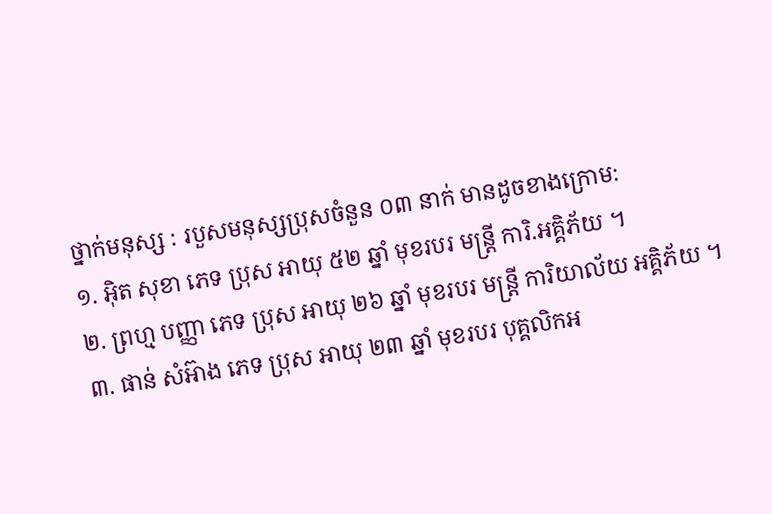ថ្នាក់មនុស្ស : របួសមនុស្សប្រុសចំនួន ០៣ នាក់ មានដូចខាងក្រោម:
១. អុិត សុខា ភេទ ប្រុស អាយុ ៥២ ឆ្នាំ មុខរបរ មន្រ្តី ការិ.អគ្គិភ័យ ។
២. ព្រហ្ម បញ្ញា ភេទ ប្រុស អាយុ ២៦ ឆ្នាំ មុខរបរ មន្រ្តី ការិយាល័យ អគ្គិភ័យ ។
៣. ផាន់ សំអ៊ាង ភេទ ប្រុស អាយុ ២៣ ឆ្នាំ មុខរបរ បុគ្គលិកអ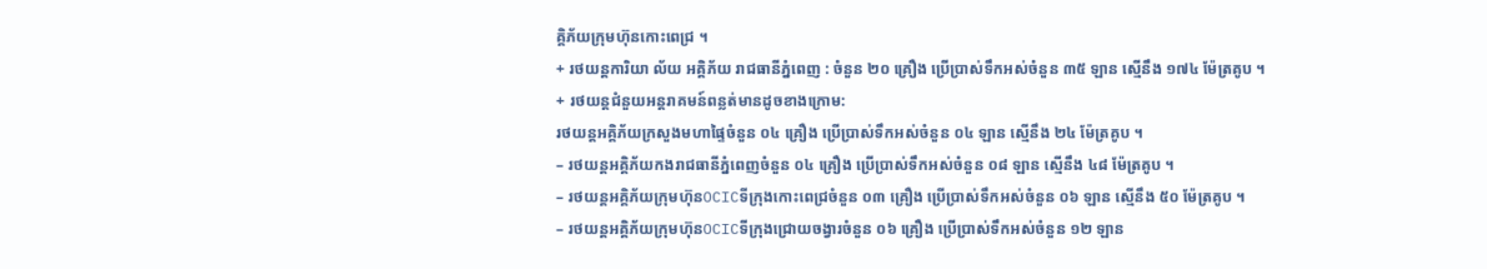គ្គិភ័យក្រុមហ៊ុនកោះពេជ្រ ។
+ រថយន្តការិយា ល័យ អគ្គិភ័យ រាជធានីភ្នំពេញ : ចំនួន ២០ គ្រឿង ប្រេីប្រាស់ទឹកអស់ចំនួន ៣៥ ឡាន ស្មើនឹង ១៧៤ ម៉ែត្រគូប ។
+ រថយន្តជំនួយអន្តរាគមន៍ពន្លត់មានដូចខាងក្រោម:
រថយន្តអគ្គិភ័យក្រសួងមហាផ្ទៃចំនួន ០៤ គ្រឿង ប្រើប្រាស់ទឹកអស់ចំនួន ០៤ ឡាន ស្មើនឹង ២៤ ម៉ែត្រគូប ។
– រថយន្តអគ្គិភ័យកងរាជធានីភ្នំពេញចំនួន ០៤ គ្រឿង ប្រើប្រាស់ទឹកអស់ចំនួន ០៨ ឡាន ស្មើនឹង ៤៨ ម៉ែត្រគូប ។
– រថយន្តអគ្គិភ័យក្រុមហ៊ុនOCICទីក្រុងកោះពេជ្រចំនួន ០៣ គ្រឿង ប្រើប្រាស់ទឹកអស់ចំនួន ០៦ ឡាន ស្មើនឹង ៥០ ម៉ែត្រគូប ។
– រថយន្តអគ្គិភ័យក្រុមហ៊ុនOCICទីក្រុងជ្រោយចង្វារចំនួន ០៦ គ្រឿង ប្រើប្រាស់ទឹកអស់ចំនួន ១២ ឡាន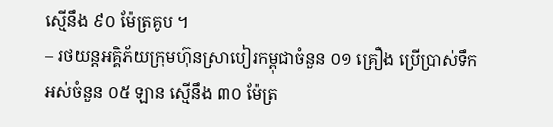ស្មើនឹង ៩០ ម៉ែត្រគូប ។
– រថយន្តអគ្គិភ័យក្រុមហ៊ុនស្រាបៀរកម្ពុជាចំនួន ០១ គ្រឿង ប្រើប្រាស់ទឹកអស់ចំនួន ០៥ ឡាន ស្មើនឹង ៣០ ម៉ែត្រ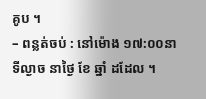គូប ។
– ពន្លត់ចប់ : នៅម៉ោង ១៧:០០នាទីល្ងាច នាថ្ងៃ ខែ ឆ្នាំ ដដែល ។